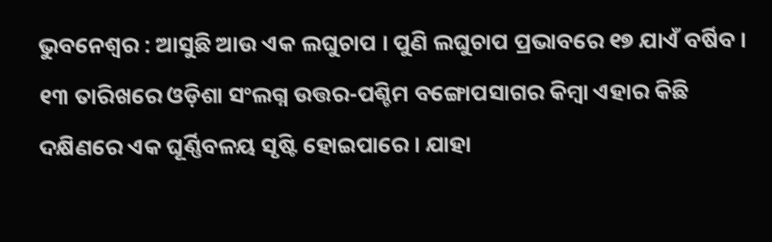ଭୁବନେଶ୍ୱର : ଆସୁଛି ଆଉ ଏକ ଲଘୁଚାପ । ପୁଣି ଲଘୁଚାପ ପ୍ରଭାବରେ ୧୭ ଯାଏଁ ବର୍ଷିବ । ୧୩ ତାରିଖରେ ଓଡ଼ିଶା ସଂଲଗ୍ନ ଉତ୍ତର-ପଶ୍ଚିମ ବଙ୍ଗୋପସାଗର କିମ୍ବା ଏହାର କିଛି ଦକ୍ଷିଣରେ ଏକ ଘୂର୍ଣ୍ଣିବଳୟ ସୃଷ୍ଟି ହୋଇପାରେ । ଯାହା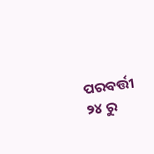ପରବର୍ତ୍ତୀ ୨୪ ରୁ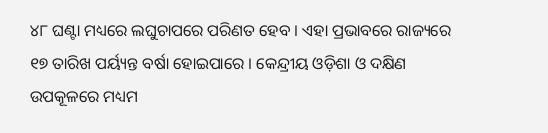୪୮ ଘଣ୍ଟା ମଧ୍ୟରେ ଲଘୁଚାପରେ ପରିଣତ ହେବ । ଏହା ପ୍ରଭାବରେ ରାଜ୍ୟରେ ୧୭ ତାରିଖ ପର୍ୟ୍ୟନ୍ତ ବର୍ଷା ହୋଇପାରେ । କେନ୍ଦ୍ରୀୟ ଓଡ଼ିଶା ଓ ଦକ୍ଷିଣ ଉପକୂଳରେ ମଧ୍ୟମ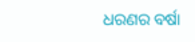ଧରଣର ବର୍ଷା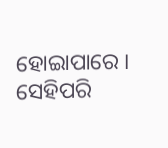ହୋଇାପାରେ । ସେହିପରି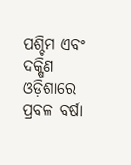ପଶ୍ଚିମ ଏବଂ ଦକ୍ଷିଣ ଓଡ଼ିଶାରେ ପ୍ରବଳ ବର୍ଷା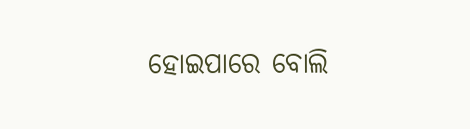ହୋଇପାରେ ବୋଲି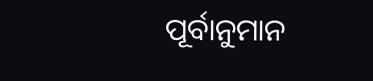ପୂର୍ବାନୁମାନ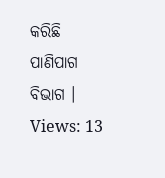କରିଛି ପାଣିପାଗ ବିଭାଗ ।
Views: 13